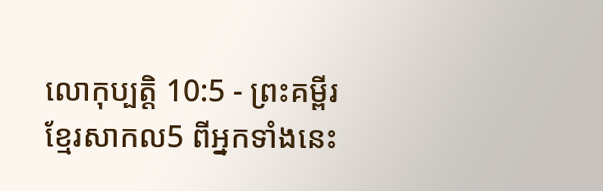លោកុប្បត្តិ 10:5 - ព្រះគម្ពីរខ្មែរសាកល5 ពីអ្នកទាំងនេះ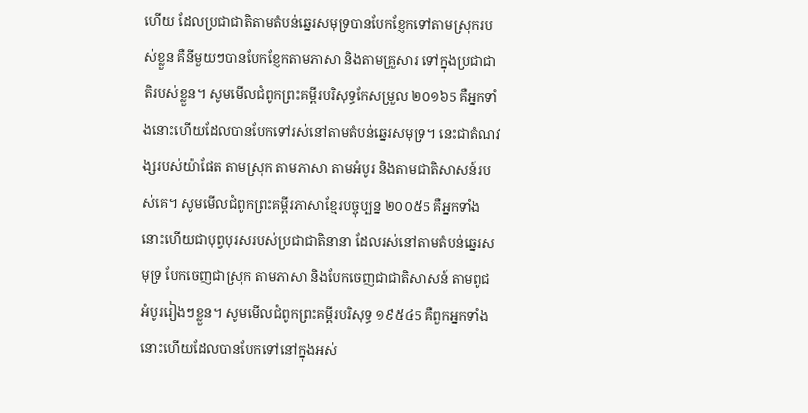ហើយ ដែលប្រជាជាតិតាមតំបន់ឆ្នេរសមុទ្របានបែកខ្ញែកទៅតាមស្រុករបស់ខ្លួន គឺនីមួយៗបានបែកខ្ញែកតាមភាសា និងតាមគ្រួសារ ទៅក្នុងប្រជាជាតិរបស់ខ្លួន។ សូមមើលជំពូកព្រះគម្ពីរបរិសុទ្ធកែសម្រួល ២០១៦5 គឺអ្នកទាំងនោះហើយដែលបានបែកទៅរស់នៅតាមតំបន់ឆ្នេរសមុទ្រ។ នេះជាតំណវង្សរបស់យ៉ាផែត តាមស្រុក តាមភាសា តាមអំបូរ និងតាមជាតិសាសន៍របស់គេ។ សូមមើលជំពូកព្រះគម្ពីរភាសាខ្មែរបច្ចុប្បន្ន ២០០៥5 គឺអ្នកទាំងនោះហើយជាបុព្វបុរសរបស់ប្រជាជាតិនានា ដែលរស់នៅតាមតំបន់ឆ្នេរសមុទ្រ បែកចេញជាស្រុក តាមភាសា និងបែកចេញជាជាតិសាសន៍ តាមពូជអំបូររៀងៗខ្លួន។ សូមមើលជំពូកព្រះគម្ពីរបរិសុទ្ធ ១៩៥៤5 គឺពួកអ្នកទាំងនោះហើយដែលបានបែកទៅនៅក្នុងអស់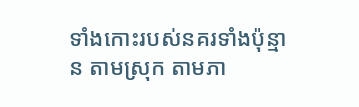ទាំងកោះរបស់នគរទាំងប៉ុន្មាន តាមស្រុក តាមភា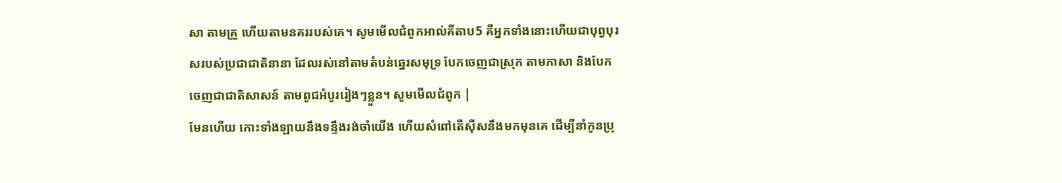សា តាមគ្រួ ហើយតាមនគររបស់គេ។ សូមមើលជំពូកអាល់គីតាប5 គឺអ្នកទាំងនោះហើយជាបុព្វបុរសរបស់ប្រជាជាតិនានា ដែលរស់នៅតាមតំបន់ឆ្នេរសមុទ្រ បែកចេញជាស្រុក តាមភាសា និងបែកចេញជាជាតិសាសន៍ តាមពូជអំបូររៀងៗខ្លួន។ សូមមើលជំពូក |
មែនហើយ កោះទាំងឡាយនឹងទន្ទឹងរង់ចាំយើង ហើយសំពៅតើស៊ីសនឹងមកមុនគេ ដើម្បីនាំកូនប្រុ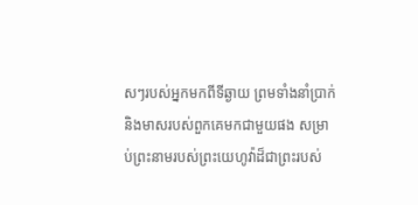សៗរបស់អ្នកមកពីទីឆ្ងាយ ព្រមទាំងនាំប្រាក់ និងមាសរបស់ពួកគេមកជាមួយផង សម្រាប់ព្រះនាមរបស់ព្រះយេហូវ៉ាដ៏ជាព្រះរបស់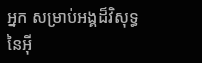អ្នក សម្រាប់អង្គដ៏វិសុទ្ធនៃអ៊ី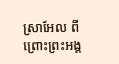ស្រាអែល ពីព្រោះព្រះអង្គ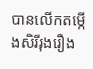បានលើកតម្កើងសិរីរុងរឿង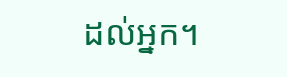ដល់អ្នក។